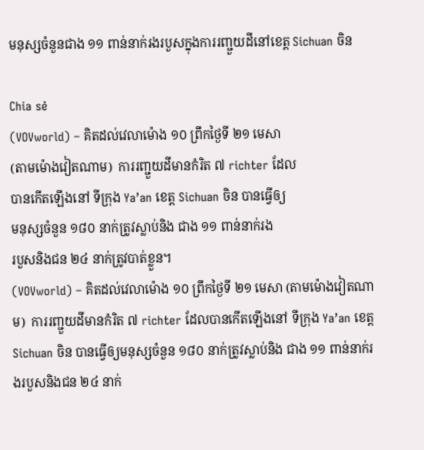មនុស្សចំនួនជាង ១១ ពាន់នាក់រងរបួសក្នុងការរញ្ជួយដីនៅខេត្ត Sichuan ចិន

Chia sẻ
(VOVworld) – គិតដល់វេលាម៉ោង ១០ ព្រឹកថ្ងៃទី ២១ មេសា
(តាមម៉ោងវៀតណាម)  ការរញ្ជួយដីមានកំរិត ៧ richter ដែល
បានកើតឡើងនៅ ទីក្រុង Ya’an ខេត្ត Sichuan ចិន បានធ្វើឲ្យ
មនុស្សចំនួន ១៨០ នាក់ត្រូវស្លាប់និង ជាង ១១ ពាន់នាក់រង
របួសនិងជន ២៤ នាក់ត្រូវបាត់ខ្លួន។
(VOVworld) – គិតដល់វេលាម៉ោង ១០ ព្រឹកថ្ងៃទី ២១ មេសា (តាមម៉ោងវៀតណាម)  ការរញ្ជួយដីមានកំរិត ៧ richter ដែលបានកើតឡើងនៅ ទីក្រុង Ya’an ខេត្ត Sichuan ចិន បានធ្វើឲ្យមនុស្សចំនួន ១៨០ នាក់ត្រូវស្លាប់និង ជាង ១១ ពាន់នាក់រងរបួសនិងជន ២៤ នាក់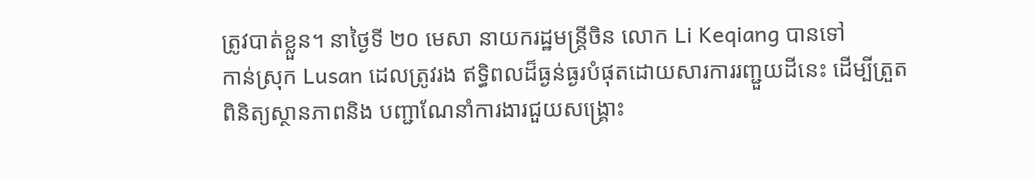ត្រូវបាត់ខ្លួន។ នាថ្ងៃទី ២០ មេសា នាយករដ្ឋមន្ត្រីចិន លោក Li Keqiang បានទៅ
កាន់ស្រុក Lusan ដេលត្រូវរង ឥទ្ធិពលដ៏ធ្ងន់ធ្ងរបំផុតដោយសារការរញ្ជួយដីនេះ ដើម្បីត្រួត
ពិនិត្យស្ថានភាពនិង បញ្ជាណែនាំការងារជួយសង្គ្រោះ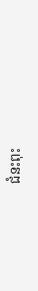ជំនះពុះ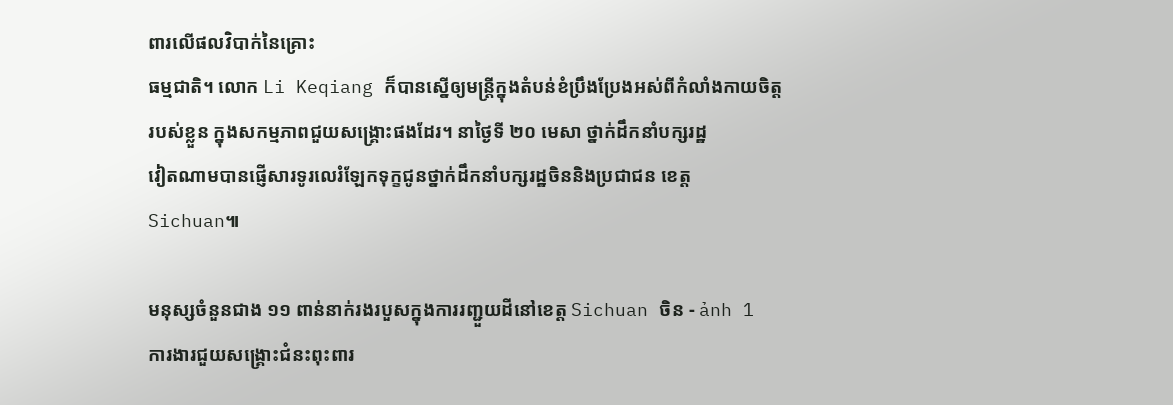ពារលើផលវិបាក់នៃគ្រោះ
ធម្មជាតិ។ លោក Li Keqiang ក៏បានស្នើឲ្យមន្ត្រីក្នុងតំបន់ខំប្រឹងប្រែងអស់ពីកំលាំងកាយចិត្ត
របស់ខ្លួន ក្នុងសកម្មភាពជួយសង្គ្រោះផងដែរ។ នាថ្ងៃទី ២០ មេសា ថ្នាក់ដឹកនាំបក្សរដ្ឋ
វៀតណាមបានផ្ញើសារទូរលេរំឡែកទុក្ខជូនថ្នាក់ដឹកនាំបក្សរដ្ឋចិននិងប្រជាជន ខេត្ត
Sichuan៕

មនុស្សចំនួនជាង ១១ ពាន់នាក់រងរបួសក្នុងការរញ្ជួយដីនៅខេត្ត Sichuan ចិន - ảnh 1
ការងារជួយសង្គ្រោះជំនះពុះពារ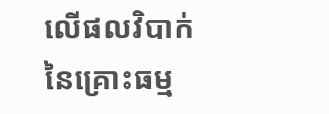លើផលវិបាក់នៃគ្រោះធម្ម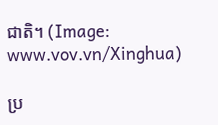ជាតិ។ (Image: www.vov.vn/Xinghua)

ប្រ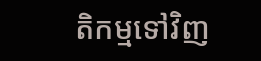តិកម្មទៅវិញ